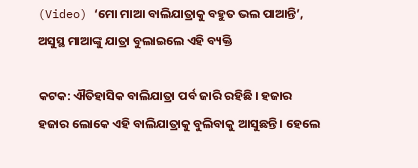(Video) ‘ମୋ ମାଆ ବାଲିଯାତ୍ରାକୁ ବହୁତ ଭଲ ପାଆନ୍ତି’, ଅସୁସ୍ଥ ମାଆଙ୍କୁ ଯାତ୍ରା ବୁଲାଇଲେ ଏହି ବ୍ୟକ୍ତି

କଟକ: ଐତିହାସିକ ବାଲିଯାତ୍ରା ପର୍ବ ଜାରି ରହିଛି । ହଜାର ହଜାର ଲୋକେ ଏହି ବାଲିଯାତ୍ରାକୁ ବୁଲିବାକୁ ଆସୁଛନ୍ତି । ହେଲେ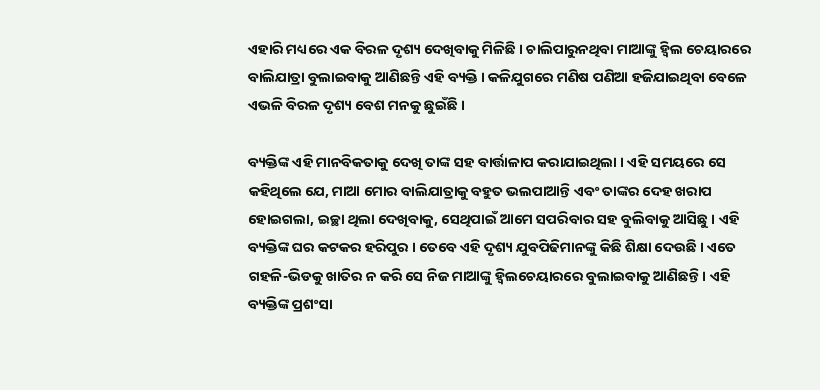ଏହାରି ମଧ୍ୟରେ ଏକ ବିରଳ ଦୃଶ୍ୟ ଦେଖିବାକୁ ମିଳିଛି । ଚାଲିପାରୁନଥିବା ମାଆଙ୍କୁ ହ୍ୱିଲ ଚେୟାରରେ ବାଲିଯାତ୍ରା ବୁଲାଇବାକୁ ଆଣିଛନ୍ତି ଏହି ବ୍ୟକ୍ତି । କଳିଯୁଗରେ ମଣିଷ ପଣିଆ ହଜିଯାଇଥିବା ବେଳେ ଏଭଳି ବିରଳ ଦୃଶ୍ୟ ବେଶ ମନକୁ ଛୁଇଁଛି ।

ବ୍ୟକ୍ତିଙ୍କ ଏହି ମାନବିକତାକୁ ଦେଖି ତାଙ୍କ ସହ ବାର୍ତ୍ତାଳାପ କରାଯାଇଥିଲା । ଏହି ସମୟରେ ସେ କହିଥିଲେ ଯେ, ମାଆ ମୋର ବାଲିଯାତ୍ରାକୁ ବହୁତ ଭଲପାଆନ୍ତି ଏବଂ ତାଙ୍କର ଦେହ ଖରାପ ହୋଇଗଲା, ଇଚ୍ଛା ଥିଲା ଦେଖିବାକୁ, ସେଥିପାଇଁ ଆମେ ସପରିବାର ସହ ବୁଲିବାକୁ ଆସିଛୁ । ଏହି ବ୍ୟକ୍ତିଙ୍କ ଘର କଟକର ହରିପୁର । ତେବେ ଏହି ଦୃଶ୍ୟ ଯୁବପିଢିମାନଙ୍କୁ କିଛି ଶିକ୍ଷା ଦେଉଛି । ଏତେ ଗହଳି-ଭିଡକୁ ଖାତିର ନ କରି ସେ ନିଜ ମାଆଙ୍କୁ ହ୍ୱିଲଚେୟାରରେ ବୁଲାଇବାକୁ ଆଣିଛନ୍ତି । ଏହି ବ୍ୟକ୍ତିଙ୍କ ପ୍ରଶଂସା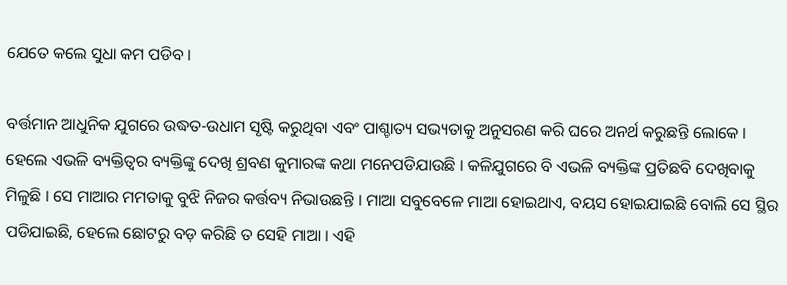ଯେତେ କଲେ ସୁଧା କମ ପଡିବ ।

ବର୍ତ୍ତମାନ ଆଧୁନିକ ଯୁଗରେ ଉଦ୍ଧତ-ଉଧାମ ସୃଷ୍ଟି କରୁଥିବା ଏବଂ ପାଶ୍ଚାତ୍ୟ ସଭ୍ୟତାକୁ ଅନୁସରଣ କରି ଘରେ ଅନର୍ଥ କରୁଛନ୍ତି ଲୋକେ । ହେଲେ ଏଭଳି ବ୍ୟକ୍ତିତ୍ୱର ବ୍ୟକ୍ତିଙ୍କୁ ଦେଖି ଶ୍ରବଣ କୁମାରଙ୍କ କଥା ମନେପଡିଯାଉଛି । କଳିଯୁଗରେ ବି ଏଭଳି ବ୍ୟକ୍ତିଙ୍କ ପ୍ରତିଛବି ଦେଖିବାକୁ ମିଳୁଛି । ସେ ମାଆର ମମତାକୁ ବୁଝି ନିଜର କର୍ତ୍ତବ୍ୟ ନିଭାଉଛନ୍ତି । ମାଆ ସବୁବେଳେ ମାଆ ହୋଇଥାଏ, ବୟସ ହୋଇଯାଇଛି ବୋଲି ସେ ସ୍ଥିର ପଡିଯାଇଛି, ହେଲେ ଛୋଟରୁ ବଡ଼ କରିଛି ତ ସେହି ମାଆ । ଏହି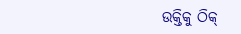ଉକ୍ତିକୁ ଠିକ୍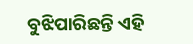ବୁଝିପାରିଛନ୍ତି ଏହି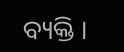ବ୍ୟକ୍ତି ।